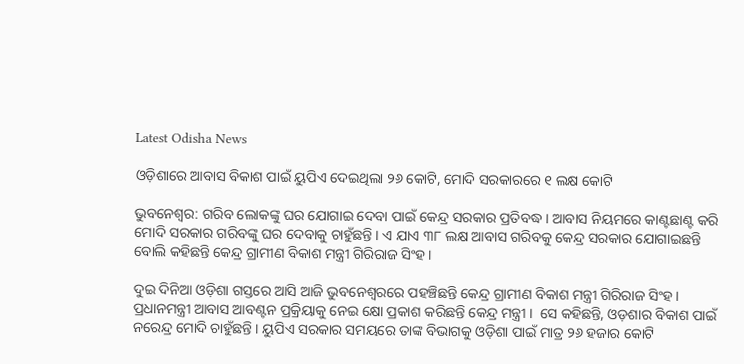Latest Odisha News

ଓଡ଼ିଶାରେ ଆବାସ ବିକାଶ ପାଇଁ ୟୁପିଏ ଦେଇଥିଲା ୨୬ କୋଟି, ମୋଦି ସରକାରରେ ୧ ଲକ୍ଷ କୋଟି

ଭୁବନେଶ୍ୱର: ଗରିବ ଲୋକଙ୍କୁ ଘର ଯୋଗାଇ ଦେବା ପାଇଁ କେନ୍ଦ୍ର ସରକାର ପ୍ରତିବଦ୍ଧ । ଆବାସ ନିୟମରେ କାଣ୍ଟଛାଣ୍ଟ କରି ମୋଦି ସରକାର ଗରିବଙ୍କୁ ଘର ଦେବାକୁ ଚାହୁଁଛନ୍ତି । ଏ ଯାଏ ୩୮ ଲକ୍ଷ ଆବାସ ଗରିବକୁ କେନ୍ଦ୍ର ସରକାର ଯୋଗାଇଛନ୍ତି  ବୋଲି କହିଛନ୍ତି କେନ୍ଦ୍ର ଗ୍ରାମୀଣ ବିକାଶ ମନ୍ତ୍ରୀ ଗିରିରାଜ ସିଂହ ।

ଦୁଇ ଦିନିଆ ଓଡ଼ିଶା ଗସ୍ତରେ ଆସି ଆଜି ଭୁବନେଶ୍ୱରରେ ପହଞ୍ଚିଛନ୍ତି କେନ୍ଦ୍ର ଗ୍ରାମୀଣ ବିକାଶ ମନ୍ତ୍ରୀ ଗିରିରାଜ ସିଂହ । ପ୍ରଧାନମନ୍ତ୍ରୀ ଆବାସ ଆବଣ୍ଟନ ପ୍ରକ୍ରିୟାକୁ ନେଇ କ୍ଷୋ ପ୍ରକାଶ କରିଛନ୍ତି କେନ୍ଦ୍ର ମନ୍ତ୍ରୀ ।  ସେ କହିଛନ୍ତି, ଓଡ଼ଶାର ବିକାଶ ପାଇଁ ନରେନ୍ଦ୍ର ମୋଦି ଚାହୁଁଛନ୍ତି । ୟୁପିଏ ସରକାର ସମୟରେ ତାଙ୍କ ବିଭାଗକୁ ଓଡ଼ିଶା ପାଇଁ ମାତ୍ର ୨୬ ହଜାର କୋଟି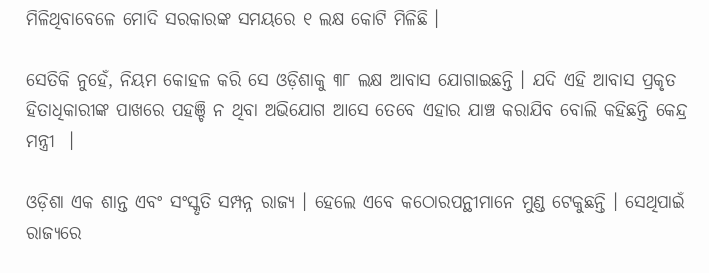ମିଳିଥିବାବେଳେ ମୋଦି ସରକାରଙ୍କ ସମୟରେ ୧ ଲକ୍ଷ କୋଟି ମିଳିଛି ।

ସେତିକି ନୁହେଁ, ନିୟମ କୋହଳ କରି ସେ ଓଡ଼ିଶାକୁ ୩୮ ଲକ୍ଷ ଆବାସ ଯୋଗାଇଛନ୍ତି । ଯଦି ଏହି ଆବାସ ପ୍ରକୃତ ହିତାଧିକାରୀଙ୍କ ପାଖରେ ପହଞ୍ଚି ନ ଥିବା ଅଭିଯୋଗ ଆସେ ତେବେ ଏହାର ଯାଞ୍ଚ କରାଯିବ ବୋଲି କହିଛନ୍ତି କେନ୍ଦ୍ର ମନ୍ତ୍ରୀ  ।

ଓଡ଼ିଶା ଏକ ଶାନ୍ତ ଏବଂ ସଂସ୍କୃତି ସମ୍ପନ୍ନ ରାଜ୍ୟ । ହେଲେ ଏବେ କଠୋରପନ୍ଥୀମାନେ ମୁଣ୍ଡ ଟେକୁଛନ୍ତି । ସେଥିପାଇଁ ରାଜ୍ୟରେ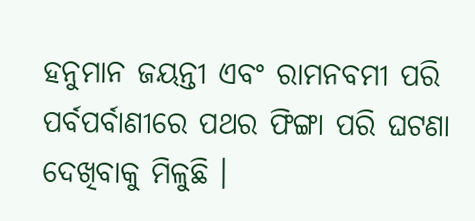ହନୁମାନ ଜୟନ୍ତୀ ଏବଂ ରାମନବମୀ ପରି ପର୍ବପର୍ବାଣୀରେ ପଥର ଫିଙ୍ଗା ପରି ଘଟଣା ଦେଖିବାକୁ ମିଳୁଛି ।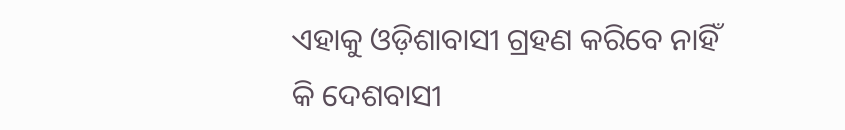ଏହାକୁ ଓଡ଼ିଶାବାସୀ ଗ୍ରହଣ କରିବେ ନାହିଁ କି ଦେଶବାସୀ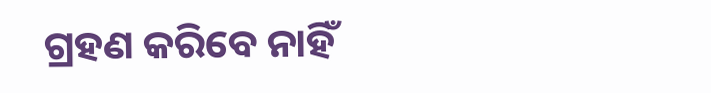ଗ୍ରହଣ କରିବେ ନାହିଁ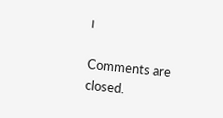।

Comments are closed.